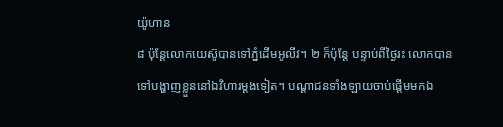យ៉ូហាន
៨ ប៉ុន្តែលោកយេស៊ូបានទៅភ្នំដើមអូលីវ។ ២ ក៏ប៉ុន្តែ បន្ទាប់ពីថ្ងៃរះ លោកបានទៅបង្ហាញខ្លួននៅឯវិហារម្ដងទៀត។ បណ្ដាជនទាំងឡាយចាប់ផ្ដើមមកឯ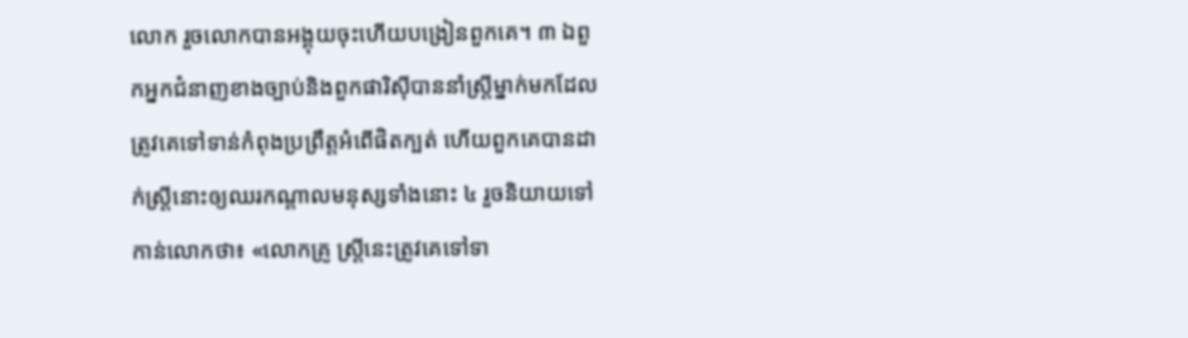លោក រួចលោកបានអង្គុយចុះហើយបង្រៀនពួកគេ។ ៣ ឯពួកអ្នកជំនាញខាងច្បាប់និងពួកផារិស៊ីបាននាំស្ត្រីម្នាក់មកដែលត្រូវគេទៅទាន់កំពុងប្រព្រឹត្តអំពើផិតក្បត់ ហើយពួកគេបានដាក់ស្ត្រីនោះឲ្យឈរកណ្ដាលមនុស្សទាំងនោះ ៤ រួចនិយាយទៅកាន់លោកថា៖ «លោកគ្រូ ស្ត្រីនេះត្រូវគេទៅទា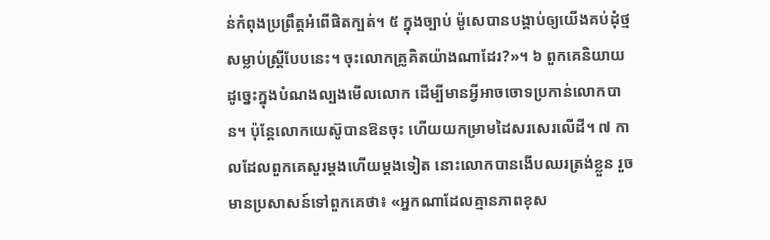ន់កំពុងប្រព្រឹត្តអំពើផិតក្បត់។ ៥ ក្នុងច្បាប់ ម៉ូសេបានបង្គាប់ឲ្យយើងគប់ដុំថ្មសម្លាប់ស្ត្រីបែបនេះ។ ចុះលោកគ្រូគិតយ៉ាងណាដែរ?»។ ៦ ពួកគេនិយាយដូច្នេះក្នុងបំណងល្បងមើលលោក ដើម្បីមានអ្វីអាចចោទប្រកាន់លោកបាន។ ប៉ុន្តែលោកយេស៊ូបានឱនចុះ ហើយយកម្រាមដៃសរសេរលើដី។ ៧ កាលដែលពួកគេសួរម្ដងហើយម្ដងទៀត នោះលោកបានងើបឈរត្រង់ខ្លួន រួចមានប្រសាសន៍ទៅពួកគេថា៖ «អ្នកណាដែលគ្មានភាពខុស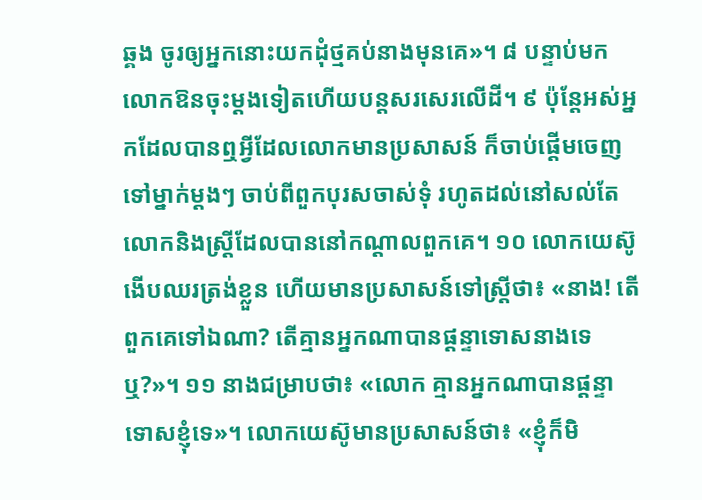ឆ្គង ចូរឲ្យអ្នកនោះយកដុំថ្មគប់នាងមុនគេ»។ ៨ បន្ទាប់មក លោកឱនចុះម្ដងទៀតហើយបន្តសរសេរលើដី។ ៩ ប៉ុន្តែអស់អ្នកដែលបានឮអ្វីដែលលោកមានប្រសាសន៍ ក៏ចាប់ផ្ដើមចេញទៅម្នាក់ម្ដងៗ ចាប់ពីពួកបុរសចាស់ទុំ រហូតដល់នៅសល់តែលោកនិងស្ត្រីដែលបាននៅកណ្ដាលពួកគេ។ ១០ លោកយេស៊ូងើបឈរត្រង់ខ្លួន ហើយមានប្រសាសន៍ទៅស្ត្រីថា៖ «នាង! តើពួកគេទៅឯណា? តើគ្មានអ្នកណាបានផ្ដន្ទាទោសនាងទេឬ?»។ ១១ នាងជម្រាបថា៖ «លោក គ្មានអ្នកណាបានផ្ដន្ទាទោសខ្ញុំទេ»។ លោកយេស៊ូមានប្រសាសន៍ថា៖ «ខ្ញុំក៏មិ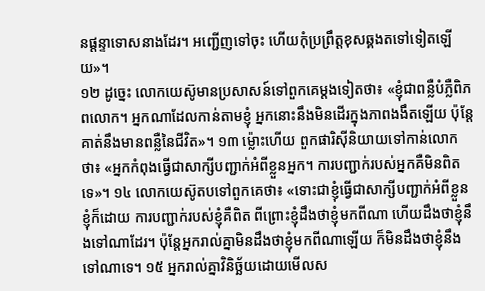នផ្ដន្ទាទោសនាងដែរ។ អញ្ជើញទៅចុះ ហើយកុំប្រព្រឹត្តខុសឆ្គងតទៅទៀតឡើយ»។
១២ ដូច្នេះ លោកយេស៊ូមានប្រសាសន៍ទៅពួកគេម្ដងទៀតថា៖ «ខ្ញុំជាពន្លឺបំភ្លឺពិភពលោក។ អ្នកណាដែលកាន់តាមខ្ញុំ អ្នកនោះនឹងមិនដើរក្នុងភាពងងឹតឡើយ ប៉ុន្តែគាត់នឹងមានពន្លឺនៃជីវិត»។ ១៣ ម្ល៉ោះហើយ ពួកផារិស៊ីនិយាយទៅកាន់លោកថា៖ «អ្នកកំពុងធ្វើជាសាក្សីបញ្ជាក់អំពីខ្លួនអ្នក។ ការបញ្ជាក់របស់អ្នកគឺមិនពិតទេ»។ ១៤ លោកយេស៊ូតបទៅពួកគេថា៖ «ទោះជាខ្ញុំធ្វើជាសាក្សីបញ្ជាក់អំពីខ្លួនខ្ញុំក៏ដោយ ការបញ្ជាក់របស់ខ្ញុំគឺពិត ពីព្រោះខ្ញុំដឹងថាខ្ញុំមកពីណា ហើយដឹងថាខ្ញុំនឹងទៅណាដែរ។ ប៉ុន្តែអ្នករាល់គ្នាមិនដឹងថាខ្ញុំមកពីណាឡើយ ក៏មិនដឹងថាខ្ញុំនឹងទៅណាទេ។ ១៥ អ្នករាល់គ្នាវិនិច្ឆ័យដោយមើលស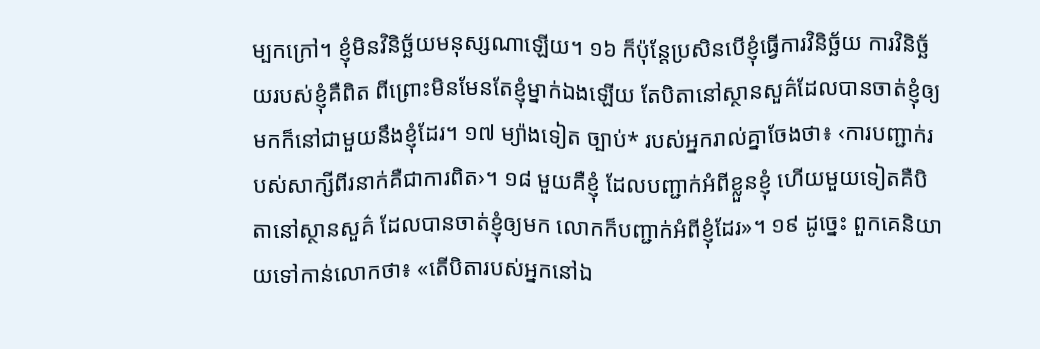ម្បកក្រៅ។ ខ្ញុំមិនវិនិច្ឆ័យមនុស្សណាឡើយ។ ១៦ ក៏ប៉ុន្តែប្រសិនបើខ្ញុំធ្វើការវិនិច្ឆ័យ ការវិនិច្ឆ័យរបស់ខ្ញុំគឺពិត ពីព្រោះមិនមែនតែខ្ញុំម្នាក់ឯងឡើយ តែបិតានៅស្ថានសួគ៌ដែលបានចាត់ខ្ញុំឲ្យមកក៏នៅជាមួយនឹងខ្ញុំដែរ។ ១៧ ម្យ៉ាងទៀត ច្បាប់* របស់អ្នករាល់គ្នាចែងថា៖ ‹ការបញ្ជាក់របស់សាក្សីពីរនាក់គឺជាការពិត›។ ១៨ មួយគឺខ្ញុំ ដែលបញ្ជាក់អំពីខ្លួនខ្ញុំ ហើយមួយទៀតគឺបិតានៅស្ថានសួគ៌ ដែលបានចាត់ខ្ញុំឲ្យមក លោកក៏បញ្ជាក់អំពីខ្ញុំដែរ»។ ១៩ ដូច្នេះ ពួកគេនិយាយទៅកាន់លោកថា៖ «តើបិតារបស់អ្នកនៅឯ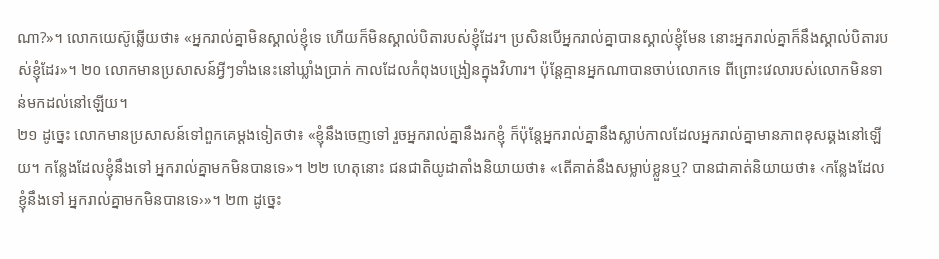ណា?»។ លោកយេស៊ូឆ្លើយថា៖ «អ្នករាល់គ្នាមិនស្គាល់ខ្ញុំទេ ហើយក៏មិនស្គាល់បិតារបស់ខ្ញុំដែរ។ ប្រសិនបើអ្នករាល់គ្នាបានស្គាល់ខ្ញុំមែន នោះអ្នករាល់គ្នាក៏នឹងស្គាល់បិតារបស់ខ្ញុំដែរ»។ ២០ លោកមានប្រសាសន៍អ្វីៗទាំងនេះនៅឃ្លាំងប្រាក់ កាលដែលកំពុងបង្រៀនក្នុងវិហារ។ ប៉ុន្តែគ្មានអ្នកណាបានចាប់លោកទេ ពីព្រោះវេលារបស់លោកមិនទាន់មកដល់នៅឡើយ។
២១ ដូច្នេះ លោកមានប្រសាសន៍ទៅពួកគេម្ដងទៀតថា៖ «ខ្ញុំនឹងចេញទៅ រួចអ្នករាល់គ្នានឹងរកខ្ញុំ ក៏ប៉ុន្តែអ្នករាល់គ្នានឹងស្លាប់កាលដែលអ្នករាល់គ្នាមានភាពខុសឆ្គងនៅឡើយ។ កន្លែងដែលខ្ញុំនឹងទៅ អ្នករាល់គ្នាមកមិនបានទេ»។ ២២ ហេតុនោះ ជនជាតិយូដាតាំងនិយាយថា៖ «តើគាត់នឹងសម្លាប់ខ្លួនឬ? បានជាគាត់និយាយថា៖ ‹កន្លែងដែលខ្ញុំនឹងទៅ អ្នករាល់គ្នាមកមិនបានទេ›»។ ២៣ ដូច្នេះ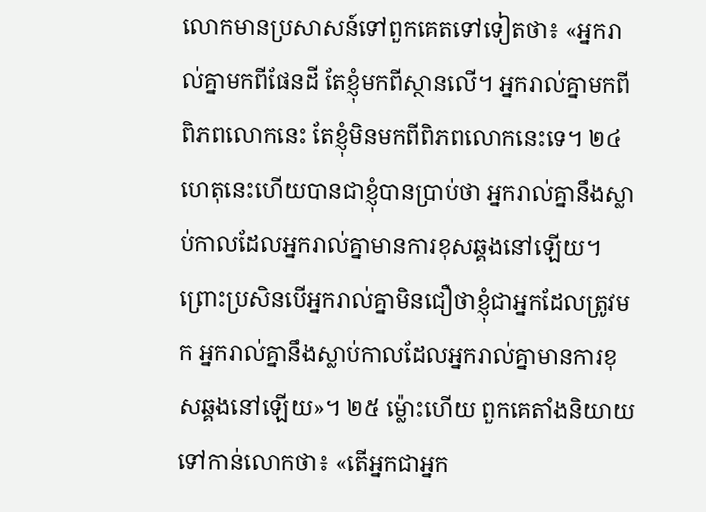លោកមានប្រសាសន៍ទៅពួកគេតទៅទៀតថា៖ «អ្នករាល់គ្នាមកពីផែនដី តែខ្ញុំមកពីស្ថានលើ។ អ្នករាល់គ្នាមកពីពិភពលោកនេះ តែខ្ញុំមិនមកពីពិភពលោកនេះទេ។ ២៤ ហេតុនេះហើយបានជាខ្ញុំបានប្រាប់ថា អ្នករាល់គ្នានឹងស្លាប់កាលដែលអ្នករាល់គ្នាមានការខុសឆ្គងនៅឡើយ។ ព្រោះប្រសិនបើអ្នករាល់គ្នាមិនជឿថាខ្ញុំជាអ្នកដែលត្រូវមក អ្នករាល់គ្នានឹងស្លាប់កាលដែលអ្នករាល់គ្នាមានការខុសឆ្គងនៅឡើយ»។ ២៥ ម្ល៉ោះហើយ ពួកគេតាំងនិយាយទៅកាន់លោកថា៖ «តើអ្នកជាអ្នក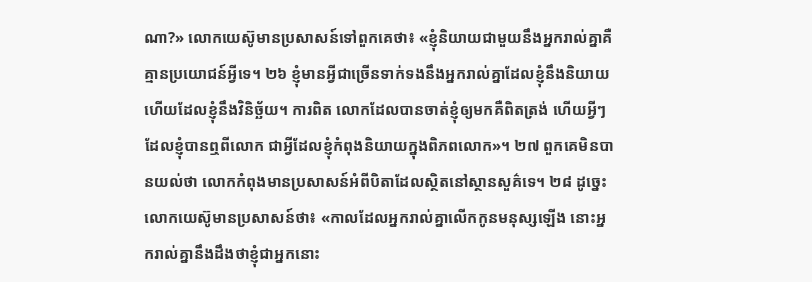ណា?» លោកយេស៊ូមានប្រសាសន៍ទៅពួកគេថា៖ «ខ្ញុំនិយាយជាមួយនឹងអ្នករាល់គ្នាគឺគ្មានប្រយោជន៍អ្វីទេ។ ២៦ ខ្ញុំមានអ្វីជាច្រើនទាក់ទងនឹងអ្នករាល់គ្នាដែលខ្ញុំនឹងនិយាយហើយដែលខ្ញុំនឹងវិនិច្ឆ័យ។ ការពិត លោកដែលបានចាត់ខ្ញុំឲ្យមកគឺពិតត្រង់ ហើយអ្វីៗដែលខ្ញុំបានឮពីលោក ជាអ្វីដែលខ្ញុំកំពុងនិយាយក្នុងពិភពលោក»។ ២៧ ពួកគេមិនបានយល់ថា លោកកំពុងមានប្រសាសន៍អំពីបិតាដែលស្ថិតនៅស្ថានសួគ៌ទេ។ ២៨ ដូច្នេះ លោកយេស៊ូមានប្រសាសន៍ថា៖ «កាលដែលអ្នករាល់គ្នាលើកកូនមនុស្សឡើង នោះអ្នករាល់គ្នានឹងដឹងថាខ្ញុំជាអ្នកនោះ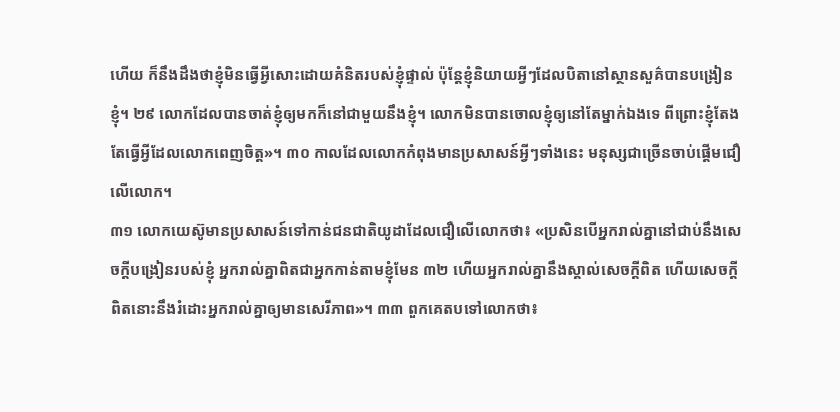ហើយ ក៏នឹងដឹងថាខ្ញុំមិនធ្វើអ្វីសោះដោយគំនិតរបស់ខ្ញុំផ្ទាល់ ប៉ុន្តែខ្ញុំនិយាយអ្វីៗដែលបិតានៅស្ថានសួគ៌បានបង្រៀនខ្ញុំ។ ២៩ លោកដែលបានចាត់ខ្ញុំឲ្យមកក៏នៅជាមួយនឹងខ្ញុំ។ លោកមិនបានចោលខ្ញុំឲ្យនៅតែម្នាក់ឯងទេ ពីព្រោះខ្ញុំតែងតែធ្វើអ្វីដែលលោកពេញចិត្ត»។ ៣០ កាលដែលលោកកំពុងមានប្រសាសន៍អ្វីៗទាំងនេះ មនុស្សជាច្រើនចាប់ផ្ដើមជឿលើលោក។
៣១ លោកយេស៊ូមានប្រសាសន៍ទៅកាន់ជនជាតិយូដាដែលជឿលើលោកថា៖ «ប្រសិនបើអ្នករាល់គ្នានៅជាប់នឹងសេចក្ដីបង្រៀនរបស់ខ្ញុំ អ្នករាល់គ្នាពិតជាអ្នកកាន់តាមខ្ញុំមែន ៣២ ហើយអ្នករាល់គ្នានឹងស្គាល់សេចក្ដីពិត ហើយសេចក្ដីពិតនោះនឹងរំដោះអ្នករាល់គ្នាឲ្យមានសេរីភាព»។ ៣៣ ពួកគេតបទៅលោកថា៖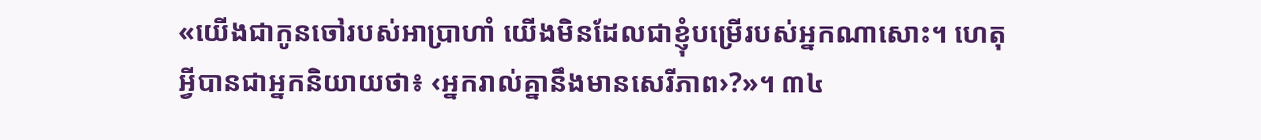«យើងជាកូនចៅរបស់អាប្រាហាំ យើងមិនដែលជាខ្ញុំបម្រើរបស់អ្នកណាសោះ។ ហេតុអ្វីបានជាអ្នកនិយាយថា៖ ‹អ្នករាល់គ្នានឹងមានសេរីភាព›?»។ ៣៤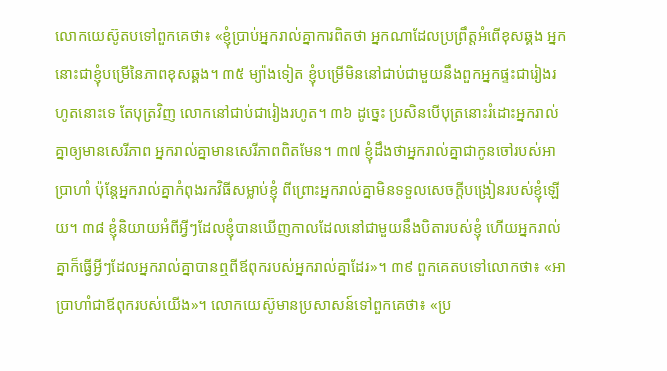លោកយេស៊ូតបទៅពួកគេថា៖ «ខ្ញុំប្រាប់អ្នករាល់គ្នាការពិតថា អ្នកណាដែលប្រព្រឹត្តអំពើខុសឆ្គង អ្នកនោះជាខ្ញុំបម្រើនៃភាពខុសឆ្គង។ ៣៥ ម្យ៉ាងទៀត ខ្ញុំបម្រើមិននៅជាប់ជាមួយនឹងពួកអ្នកផ្ទះជារៀងរហូតនោះទេ តែបុត្រវិញ លោកនៅជាប់ជារៀងរហូត។ ៣៦ ដូច្នេះ ប្រសិនបើបុត្រនោះរំដោះអ្នករាល់គ្នាឲ្យមានសេរីភាព អ្នករាល់គ្នាមានសេរីភាពពិតមែន។ ៣៧ ខ្ញុំដឹងថាអ្នករាល់គ្នាជាកូនចៅរបស់អាប្រាហាំ ប៉ុន្តែអ្នករាល់គ្នាកំពុងរកវិធីសម្លាប់ខ្ញុំ ពីព្រោះអ្នករាល់គ្នាមិនទទួលសេចក្ដីបង្រៀនរបស់ខ្ញុំឡើយ។ ៣៨ ខ្ញុំនិយាយអំពីអ្វីៗដែលខ្ញុំបានឃើញកាលដែលនៅជាមួយនឹងបិតារបស់ខ្ញុំ ហើយអ្នករាល់គ្នាក៏ធ្វើអ្វីៗដែលអ្នករាល់គ្នាបានឮពីឪពុករបស់អ្នករាល់គ្នាដែរ»។ ៣៩ ពួកគេតបទៅលោកថា៖ «អាប្រាហាំជាឪពុករបស់យើង»។ លោកយេស៊ូមានប្រសាសន៍ទៅពួកគេថា៖ «ប្រ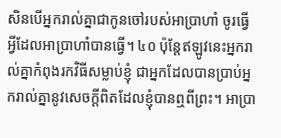សិនបើអ្នករាល់គ្នាជាកូនចៅរបស់អាប្រាហាំ ចូរធ្វើអ្វីដែលអាប្រាហាំបានធ្វើ។ ៤០ ប៉ុន្តែឥឡូវនេះអ្នករាល់គ្នាកំពុងរកវិធីសម្លាប់ខ្ញុំ ជាអ្នកដែលបានប្រាប់អ្នករាល់គ្នានូវសេចក្ដីពិតដែលខ្ញុំបានឮពីព្រះ។ អាប្រា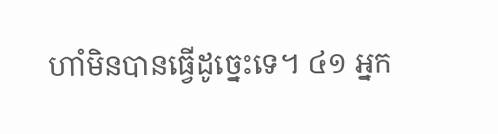ហាំមិនបានធ្វើដូច្នេះទេ។ ៤១ អ្នក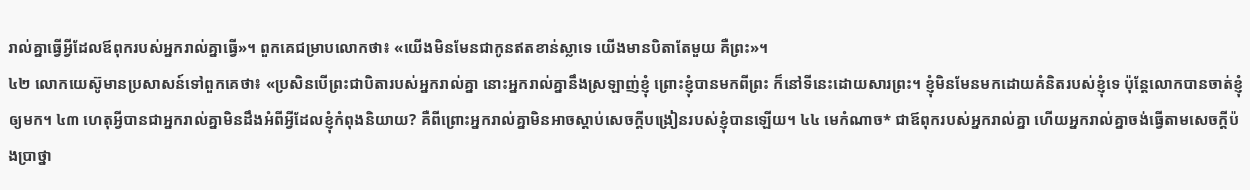រាល់គ្នាធ្វើអ្វីដែលឪពុករបស់អ្នករាល់គ្នាធ្វើ»។ ពួកគេជម្រាបលោកថា៖ «យើងមិនមែនជាកូនឥតខាន់ស្លាទេ យើងមានបិតាតែមួយ គឺព្រះ»។
៤២ លោកយេស៊ូមានប្រសាសន៍ទៅពួកគេថា៖ «ប្រសិនបើព្រះជាបិតារបស់អ្នករាល់គ្នា នោះអ្នករាល់គ្នានឹងស្រឡាញ់ខ្ញុំ ព្រោះខ្ញុំបានមកពីព្រះ ក៏នៅទីនេះដោយសារព្រះ។ ខ្ញុំមិនមែនមកដោយគំនិតរបស់ខ្ញុំទេ ប៉ុន្តែលោកបានចាត់ខ្ញុំឲ្យមក។ ៤៣ ហេតុអ្វីបានជាអ្នករាល់គ្នាមិនដឹងអំពីអ្វីដែលខ្ញុំកំពុងនិយាយ? គឺពីព្រោះអ្នករាល់គ្នាមិនអាចស្ដាប់សេចក្ដីបង្រៀនរបស់ខ្ញុំបានឡើយ។ ៤៤ មេកំណាច* ជាឪពុករបស់អ្នករាល់គ្នា ហើយអ្នករាល់គ្នាចង់ធ្វើតាមសេចក្ដីប៉ងប្រាថ្នា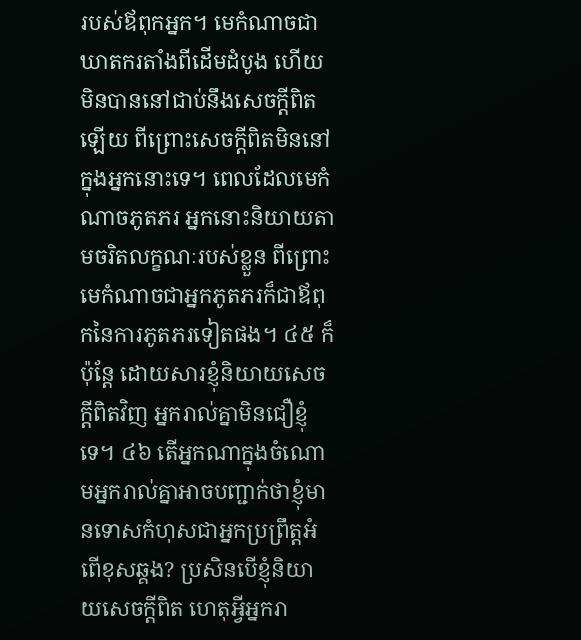របស់ឪពុកអ្នក។ មេកំណាចជាឃាតករតាំងពីដើមដំបូង ហើយមិនបាននៅជាប់នឹងសេចក្ដីពិតឡើយ ពីព្រោះសេចក្ដីពិតមិននៅក្នុងអ្នកនោះទេ។ ពេលដែលមេកំណាចភូតភរ អ្នកនោះនិយាយតាមចរិតលក្ខណៈរបស់ខ្លួន ពីព្រោះមេកំណាចជាអ្នកភូតភរក៏ជាឪពុកនៃការភូតភរទៀតផង។ ៤៥ ក៏ប៉ុន្តែ ដោយសារខ្ញុំនិយាយសេចក្ដីពិតវិញ អ្នករាល់គ្នាមិនជឿខ្ញុំទេ។ ៤៦ តើអ្នកណាក្នុងចំណោមអ្នករាល់គ្នាអាចបញ្ជាក់ថាខ្ញុំមានទោសកំហុសជាអ្នកប្រព្រឹត្តអំពើខុសឆ្គង? ប្រសិនបើខ្ញុំនិយាយសេចក្ដីពិត ហេតុអ្វីអ្នករា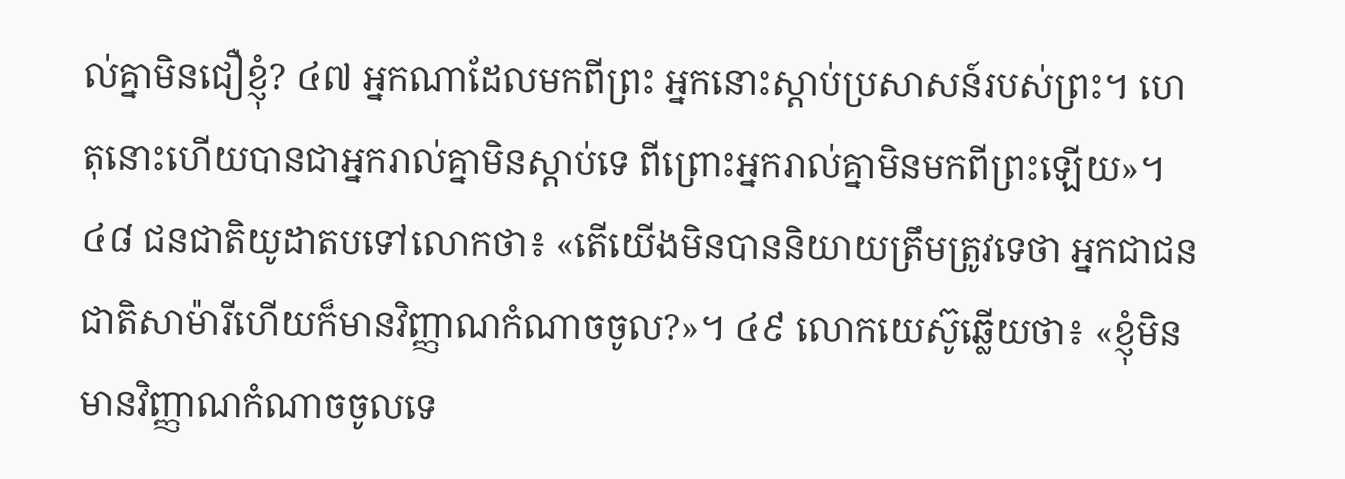ល់គ្នាមិនជឿខ្ញុំ? ៤៧ អ្នកណាដែលមកពីព្រះ អ្នកនោះស្ដាប់ប្រសាសន៍របស់ព្រះ។ ហេតុនោះហើយបានជាអ្នករាល់គ្នាមិនស្ដាប់ទេ ពីព្រោះអ្នករាល់គ្នាមិនមកពីព្រះឡើយ»។
៤៨ ជនជាតិយូដាតបទៅលោកថា៖ «តើយើងមិនបាននិយាយត្រឹមត្រូវទេថា អ្នកជាជនជាតិសាម៉ារីហើយក៏មានវិញ្ញាណកំណាចចូល?»។ ៤៩ លោកយេស៊ូឆ្លើយថា៖ «ខ្ញុំមិនមានវិញ្ញាណកំណាចចូលទេ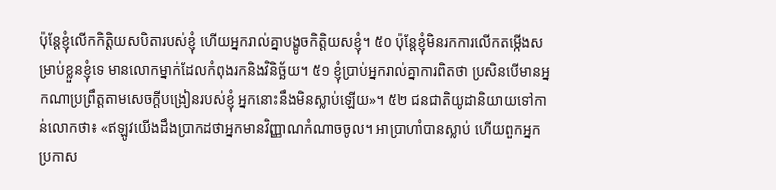ប៉ុន្តែខ្ញុំលើកកិត្ដិយសបិតារបស់ខ្ញុំ ហើយអ្នករាល់គ្នាបង្ខូចកិត្ដិយសខ្ញុំ។ ៥០ ប៉ុន្តែខ្ញុំមិនរកការលើកតម្កើងសម្រាប់ខ្លួនខ្ញុំទេ មានលោកម្នាក់ដែលកំពុងរកនិងវិនិច្ឆ័យ។ ៥១ ខ្ញុំប្រាប់អ្នករាល់គ្នាការពិតថា ប្រសិនបើមានអ្នកណាប្រព្រឹត្តតាមសេចក្ដីបង្រៀនរបស់ខ្ញុំ អ្នកនោះនឹងមិនស្លាប់ឡើយ»។ ៥២ ជនជាតិយូដានិយាយទៅកាន់លោកថា៖ «ឥឡូវយើងដឹងប្រាកដថាអ្នកមានវិញ្ញាណកំណាចចូល។ អាប្រាហាំបានស្លាប់ ហើយពួកអ្នកប្រកាស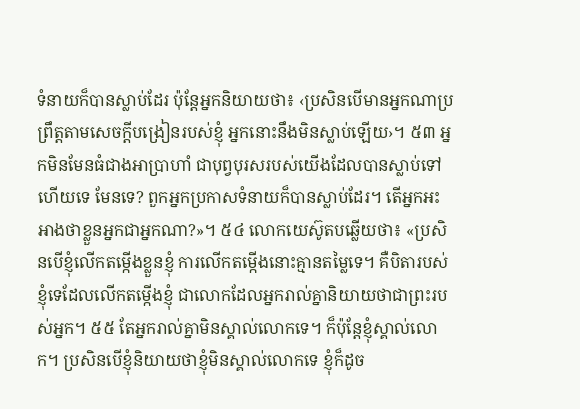ទំនាយក៏បានស្លាប់ដែរ ប៉ុន្តែអ្នកនិយាយថា៖ ‹ប្រសិនបើមានអ្នកណាប្រព្រឹត្តតាមសេចក្ដីបង្រៀនរបស់ខ្ញុំ អ្នកនោះនឹងមិនស្លាប់ឡើយ›។ ៥៣ អ្នកមិនមែនធំជាងអាប្រាហាំ ជាបុព្វបុរសរបស់យើងដែលបានស្លាប់ទៅហើយទេ មែនទេ? ពួកអ្នកប្រកាសទំនាយក៏បានស្លាប់ដែរ។ តើអ្នកអះអាងថាខ្លួនអ្នកជាអ្នកណា?»។ ៥៤ លោកយេស៊ូតបឆ្លើយថា៖ «ប្រសិនបើខ្ញុំលើកតម្កើងខ្លួនខ្ញុំ ការលើកតម្កើងនោះគ្មានតម្លៃទេ។ គឺបិតារបស់ខ្ញុំទេដែលលើកតម្កើងខ្ញុំ ជាលោកដែលអ្នករាល់គ្នានិយាយថាជាព្រះរបស់អ្នក។ ៥៥ តែអ្នករាល់គ្នាមិនស្គាល់លោកទេ។ ក៏ប៉ុន្តែខ្ញុំស្គាល់លោក។ ប្រសិនបើខ្ញុំនិយាយថាខ្ញុំមិនស្គាល់លោកទេ ខ្ញុំក៏ដូច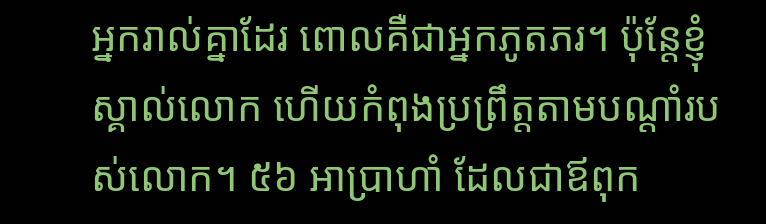អ្នករាល់គ្នាដែរ ពោលគឺជាអ្នកភូតភរ។ ប៉ុន្តែខ្ញុំស្គាល់លោក ហើយកំពុងប្រព្រឹត្តតាមបណ្ដាំរបស់លោក។ ៥៦ អាប្រាហាំ ដែលជាឪពុក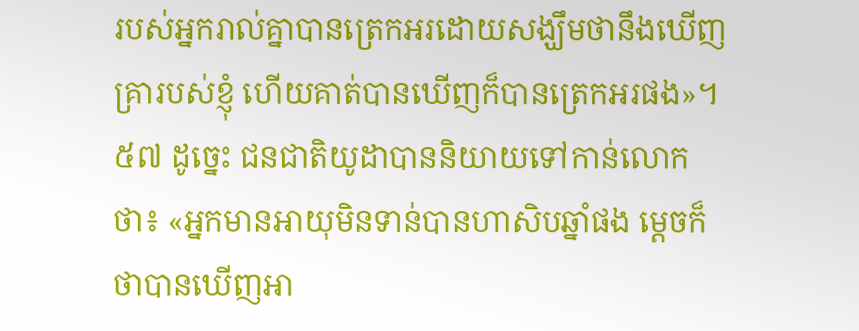របស់អ្នករាល់គ្នាបានត្រេកអរដោយសង្ឃឹមថានឹងឃើញគ្រារបស់ខ្ញុំ ហើយគាត់បានឃើញក៏បានត្រេកអរផង»។ ៥៧ ដូច្នេះ ជនជាតិយូដាបាននិយាយទៅកាន់លោកថា៖ «អ្នកមានអាយុមិនទាន់បានហាសិបឆ្នាំផង ម្ដេចក៏ថាបានឃើញអា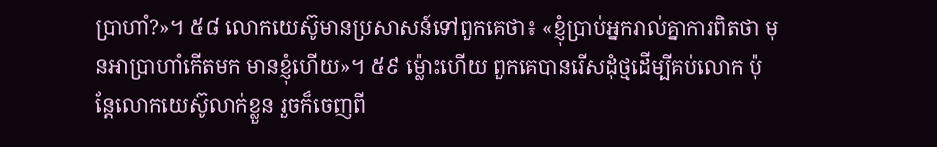ប្រាហាំ?»។ ៥៨ លោកយេស៊ូមានប្រសាសន៍ទៅពួកគេថា៖ «ខ្ញុំប្រាប់អ្នករាល់គ្នាការពិតថា មុនអាប្រាហាំកើតមក មានខ្ញុំហើយ»។ ៥៩ ម្ល៉ោះហើយ ពួកគេបានរើសដុំថ្មដើម្បីគប់លោក ប៉ុន្តែលោកយេស៊ូលាក់ខ្លួន រួចក៏ចេញពី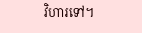វិហារទៅ។